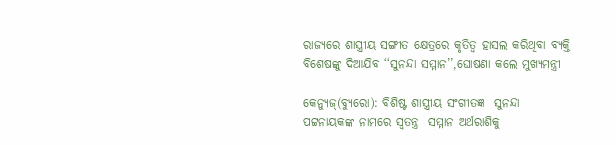ରାଜ୍ୟରେ ଶାସ୍ତ୍ରୀୟ ସଙ୍ଗୀତ କ୍ଷେତ୍ରରେ କୃତିତ୍ୱ ହାସଲ କରିଥିବା ବ୍ୟକ୍ତି ବିଶେଷଙ୍କୁ ଦିଆଯିବ ‘‘ସୁନନ୍ଦା ସମ୍ମାନ’’,ଘୋଷଣା କଲେ ମୁଖ୍ୟମନ୍ତ୍ରୀ

କେନ୍ୟୁଜ୍(ବ୍ୟୁରୋ): ବିଶିଷ୍ଟ ଶାସ୍ତ୍ରୀୟ ସଂଗୀତଜ୍ଞ  ସୁନନ୍ଦା ପଟ୍ଟନାୟକଙ୍କ ନାମରେ ସ୍ବତନ୍ତ୍ର  ସମ୍ମାନ ଅର୍ଥରାଶିକୁ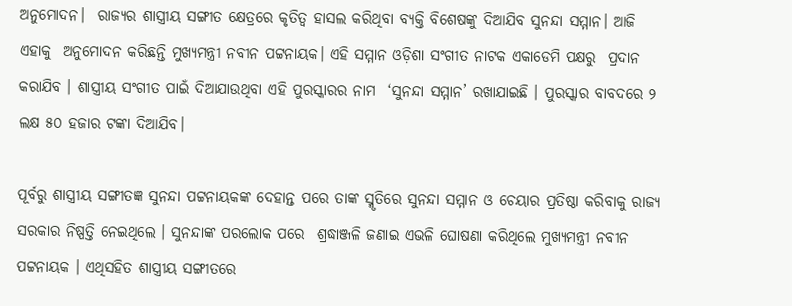ଅନୁମୋଦନ।  ରାଜ୍ୟର ଶାସ୍ତ୍ରୀୟ ସଙ୍ଗୀତ କ୍ଷେତ୍ରରେ କୃତିତ୍ୱ ହାସଲ କରିଥିବା ବ୍ୟକ୍ତି ବିଶେଷଙ୍କୁ ଦିଆଯିବ ସୁନନ୍ଦା ସମ୍ମାନ। ଆଜି ଏହାକୁ  ଅନୁମୋଦନ କରିଛନ୍ତି ମୁଖ୍ୟମନ୍ତ୍ରୀ ନବୀନ ପଟ୍ଟନାୟକ। ଏହି ସମ୍ମାନ ଓଡ଼ିଶା ସଂଗୀତ ନାଟକ ଏକାଡେମି ପକ୍ଷରୁ  ପ୍ରଦାନ କରାଯିବ । ଶାସ୍ତ୍ରୀୟ ସଂଗୀତ ପାଇଁ ଦିଆଯାଉଥିବା ଏହି ପୁରସ୍କାରର ନାମ  ‘ସୁନନ୍ଦା ସମ୍ମାନ’ ରଖାଯାଇଛି । ପୁରସ୍କାର ବାବଦରେ ୨ ଲକ୍ଷ ୫୦ ହଜାର ଟଙ୍କା ଦିଆଯିବ।

ପୂର୍ବରୁ ଶାସ୍ତ୍ରୀୟ ସଙ୍ଗୀତଜ୍ଞ ସୁନନ୍ଦା ପଟ୍ଟନାୟକଙ୍କ ଦେହାନ୍ତ ପରେ ତାଙ୍କ ସ୍ମୃତିରେ ସୁନନ୍ଦା ସମ୍ମାନ ଓ ଚେୟାର ପ୍ରତିଷ୍ଠା କରିବାକୁ ରାଜ୍ୟ ସରକାର ନିଷ୍ପତ୍ତି ନେଇଥିଲେ । ସୁନନ୍ଦାଙ୍କ ପରଲୋକ ପରେ  ଶ୍ରଦ୍ଧାଞ୍ଜଳି ଜଣାଇ ଏଭଳି ଘୋଷଣା କରିଥିଲେ ମୁଖ୍ୟମନ୍ତ୍ରୀ ନବୀନ ପଟ୍ଟନାୟକ । ଏଥିସହିତ ଶାସ୍ତ୍ରୀୟ ସଙ୍ଗୀତରେ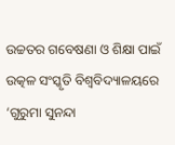ଉଚ୍ଚତର ଗବେଷଣା ଓ ଶିକ୍ଷା ପାଇଁ ଉତ୍କଳ ସଂସ୍କୃତି ବିଶ୍ୱବିଦ୍ୟାଳୟରେ ‘ଗୁରୁମା ସୁନନ୍ଦା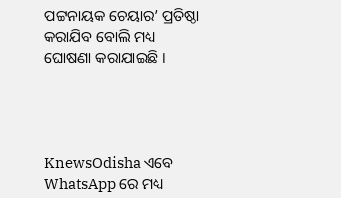ପଟ୍ଟନାୟକ ଚେୟାର’ ପ୍ରତିଷ୍ଠା କରାଯିବ ବୋଲି ମଧ୍ୟ ଘୋଷଣା କରାଯାଇଛି ।




KnewsOdisha ଏବେ WhatsApp ରେ ମଧ୍ୟ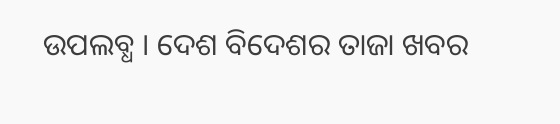ଉପଲବ୍ଧ । ଦେଶ ବିଦେଶର ତାଜା ଖବର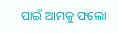ପାଇଁ ଆମକୁ ଫଲୋ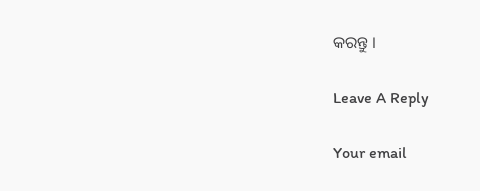କରନ୍ତୁ ।

Leave A Reply

Your email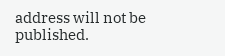address will not be published.